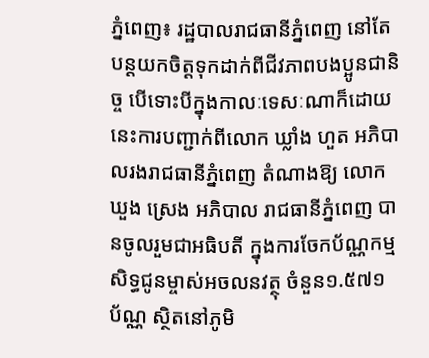ភ្នំពេញ៖ រដ្ឋបាលរាជធានីភ្នំពេញ នៅតែបន្ដយកចិត្ដទុកដាក់ពីជីវភាពបងប្អូនជានិច្ច បើទោះបីក្នុងកាលៈទេសៈណាក៏ដោយ នេះការបញ្ជាក់ពីលោក ឃ្លាំង ហួត អភិបាលរងរាជធានីភ្នំពេញ តំណាងឱ្យ លោក ឃួង ស្រេង អភិបាល រាជធានីភ្នំពេញ បានចូលរួមជាអធិបតី ក្នុងការចែកប័ណ្ណកម្មសិទ្ធជូនម្ចាស់អចលនវត្ថុ ចំនួន១.៥៧១ ប័ណ្ណ ស្ថិតនៅភូមិ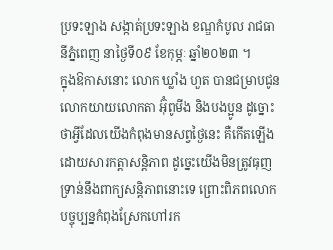ប្រទះឡាង សង្កាត់ប្រទះឡាង ខណ្ឌកំបូល រាជធានីភ្នំពេញ នាថ្ងៃទី០៩ ខែកុម្ភៈ ឆ្នាំ២០២៣ ។
ក្នុងឱកាសនោះ លោក ឃ្លាំង ហួត បានជម្រាបជូនលោកយាយលោកតា អ៊ុំពូមីង និងបងប្អូន ដូច្នោះថាអ្វីដែលយើងកំពុងមានសព្វថ្ងៃនេះ គឺកើតឡើងដោយសារកត្តាសន្តិភាព ដូច្នេះយើងមិនត្រូវធុញទ្រាន់នឹងពាក្យសន្តិភាពនោះទេ ព្រោះពិភពលោកបច្ចុប្បន្នកំពុងស្រែកហៅរក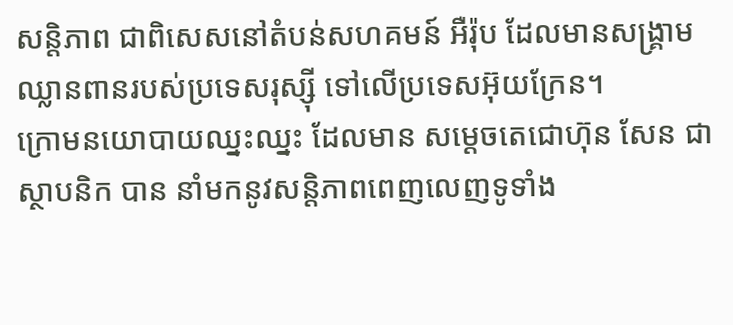សន្តិភាព ជាពិសេសនៅតំបន់សហគមន៍ អឺរ៉ុប ដែលមានសង្គ្រាមឈ្លានពានរបស់ប្រទេសរុស្ស៊ី ទៅលើប្រទេសអ៊ុយក្រែន។
ក្រោមនយោបាយឈ្នះឈ្នះ ដែលមាន សម្ដេចតេជោហ៊ុន សែន ជាស្ថាបនិក បាន នាំមកនូវសន្តិភាពពេញលេញទូទាំង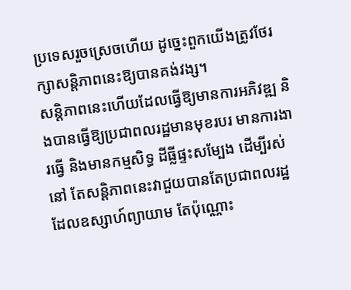ប្រទេសរួចស្រេចហើយ ដូច្នេះពួកយើងត្រូវថែរក្សាសន្តិភាពនេះឱ្យបានគង់វង្ស។
សន្តិភាពនេះហើយដែលធ្វើឱ្យមានការអភិវឌ្ឍ និងបានធ្វើឱ្យប្រជាពលរដ្ឋមានមុខរបរ មានការងារធ្វើ និងមានកម្មសិទ្ធ ដីធ្លីផ្ទះសម្បែង ដើម្បីរស់នៅ តែសន្តិភាពនេះវាជួយបានតែប្រជាពលរដ្ឋដែលឧស្សាហ៍ព្យាយាម តែប៉ុណ្ណោះ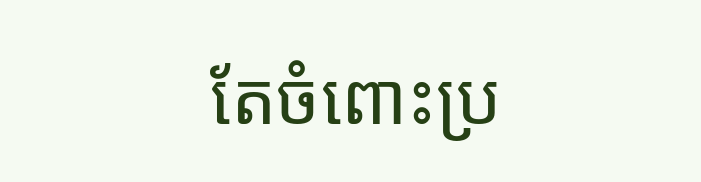តែចំពោះប្រ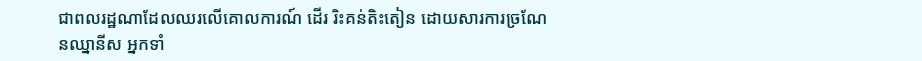ជាពលរដ្ឋណាដែលឈរលើគោលការណ៍ ដើរ រិះគន់តិះតៀន ដោយសារការច្រណែនឈ្នានីស អ្នកទាំ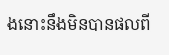ងនោះនឹងមិនបានផលពី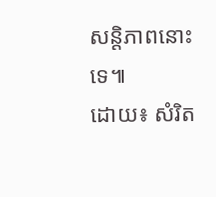សន្តិភាពនោះទេ៕
ដោយ៖ សំរិត